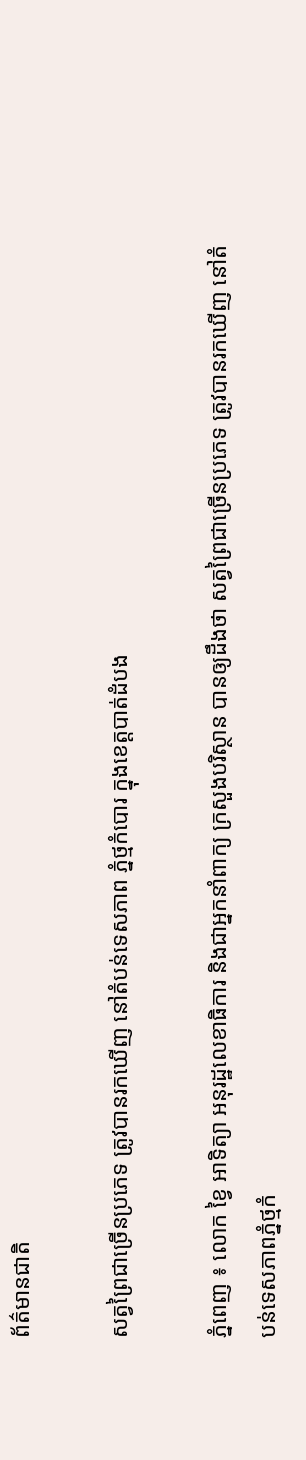ព័ត៌មានជាតិ

សត្វព្រៃជាច្រើនប្រភេទ ត្រូវបានរកឃើញ នៅតំបន់ទេសភាព ភ្នំថ្មកំបោរ ក្នុងខេត្តបាត់ដំបង

ភ្នំពេញ ៖ លោក ខ្វៃ អាទិត្យា អនុរដ្ឋលេខាធិការ និងជាអ្នកនាំពាក្យ ក្រសួងបរិស្ថាន បានឲ្យដឹងថា សត្វព្រៃជាច្រើនប្រភេទ ត្រូវបានរកឃើញ នៅតំបន់ទេសភាពភ្នំថ្មកំ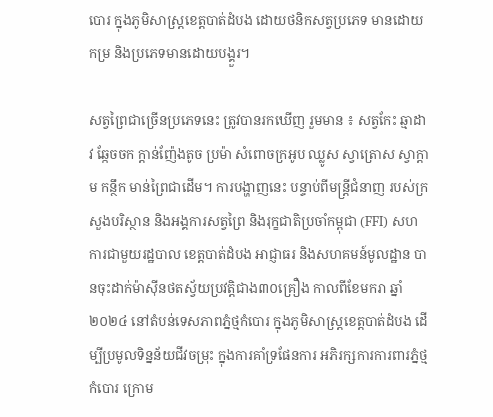បោរ ក្នុងភូមិសាស្ដ្រខេត្តបាត់ដំបង ដោយថនិកសត្វប្រភេទ មានដោយកម្រ និងប្រភេទមានដោយបង្គួរ។

សត្វព្រៃជាច្រើនប្រភេទនេះ ត្រូវបានរកឃើញ រួមមាន ៖ សត្វកែះ ឆ្មាដាវ ឆ្កែចចក ក្តាន់ញ៉ែងតូច ប្រម៉ា សំពោចក្រអូប ឈ្លូស ស្វាត្រោស ស្វាក្ដាម កន្ថឹក មាន់ព្រៃជាដើម។ ការបង្ហាញនេះ បន្ទាប់ពីមន្រ្តីជំនាញ របស់ក្រសួងបរិស្ថាន និងអង្គការសត្វព្រៃ និងរុក្ខជាតិប្រចាំកម្ពុជា (FFI) សហការជាមួយរដ្ឋបាល ខេត្តបាត់ដំបង អាជ្ញាធរ និងសហគមន៍មូលដ្ឋាន បានចុះដាក់ម៉ាស៊ីនថតស្វ័យប្រវត្តិជាង៣០គ្រឿង កាលពីខែមករា ឆ្នាំ២០២៤ នៅតំបន់ទេសភាពភ្នំថ្មកំបោរ ក្នុងភូមិសាស្ដ្រខេត្តបាត់ដំបង ដើម្បីប្រមូលទិន្នន័យជីវចម្រុះ ក្នុងការគាំទ្រផែនការ អភិរក្សការការពារភ្នំថ្មកំបោរ ក្រោម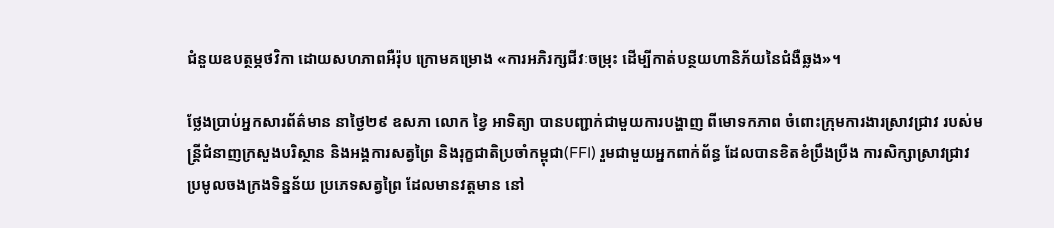ជំនួយឧបត្ថម្ភថវិកា ដោយសហភាពអឺរ៉ុប ក្រោមគម្រោង «ការអភិរក្សជីវៈចម្រុះ ដើម្បីកាត់បន្ថយហានិភ័យនៃជំងឺឆ្លង»។

ថ្លែងប្រាប់អ្នកសារព័ត៌មាន នាថ្ងៃ២៩ ឧសភា លោក ខ្វៃ អាទិត្យា បានបញ្ជាក់ជាមួយការបង្ហាញ ពីមោទកភាព ចំពោះក្រុមការងារស្រាវជ្រាវ របស់មន្រ្តីជំនាញក្រសួងបរិស្ថាន និងអង្គការសត្វព្រៃ និងរុក្ខជាតិប្រចាំកម្ពុជា(FFI) រួមជាមួយអ្នកពាក់ព័ន្ធ ដែលបានខិតខំប្រឹងប្រឺង ការសិក្សាស្រាវជ្រាវ ប្រមូលចងក្រងទិន្នន័យ ប្រភេទសត្វព្រៃ ដែលមានវត្តមាន នៅ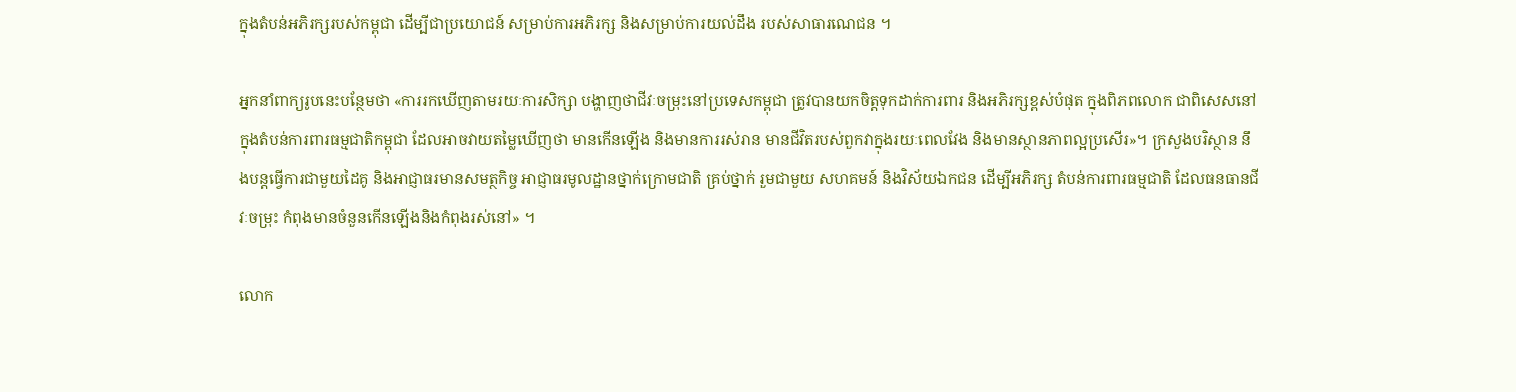ក្នុងតំបន់អភិរក្សរបស់កម្ពុជា ដើម្បីជាប្រយោជន៍ សម្រាប់ការអភិរក្ស និងសម្រាប់ការយល់ដឹង របស់សាធារណេជន ។

អ្នកនាំពាក្យរូបនេះបន្ថែមថា «ការរកឃើញតាមរយៈការសិក្សា បង្ហាញថាជីវៈចម្រុះនៅប្រទេសកម្ពុជា ត្រូវបានយកចិត្តទុកដាក់ការពារ និងអភិរក្សខ្ពស់បំផុត ក្នុងពិភពលោក ជាពិសេសនៅក្នុងតំបន់ការពារធម្មជាតិកម្ពុជា ដែលអាចវាយតម្លៃឃើញថា មានកើនឡើង និងមានការរស់រាន មានជីវិតរបស់ពួកវាក្នុងរយៈពេលវែង និងមានស្ថានភាពល្អប្រសើរ»។ ក្រសួងបរិស្ថាន នឹងបន្តធ្វើការជាមួយដៃគូ និងអាជ្ញាធរមានសមត្ថកិច្ច អាជ្ញាធរមូលដ្ឋានថ្នាក់ក្រោមជាតិ គ្រប់ថ្នាក់ រួមជាមួយ សហគមន៍ និងវិស័យឯកជន ដើម្បីអភិរក្ស តំបន់ការពារធម្មជាតិ ដែលធនធានជីវៈចម្រុះ កំពុងមានចំនួនកើនឡើងនិងកំពុងរស់នៅ» ។

លោក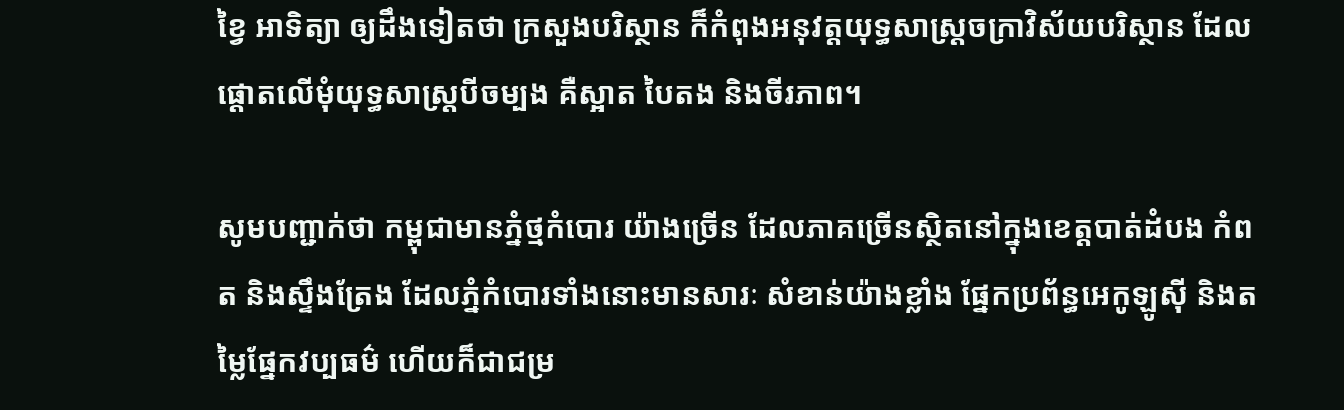ខ្វៃ អាទិត្យា ឲ្យដឹងទៀតថា ក្រសួងបរិស្ថាន ក៏កំពុងអនុវត្តយុទ្ធសាស្រ្តចក្រាវិស័យបរិស្ថាន ដែលផ្តោតលើមុំយុទ្ធសាស្រ្តបីចម្បង គឺស្អាត បៃតង និងចីរភាព។

សូមបញ្ជាក់ថា កម្ពុជាមានភ្នំថ្មកំបោរ យ៉ាងច្រើន ដែលភាគច្រើនស្ថិតនៅក្នុងខេត្តបាត់ដំបង កំពត និងស្ទឹងត្រែង ដែលភ្នំកំបោរទាំងនោះមានសារៈ សំខាន់យ៉ាងខ្លាំង ផ្នែកប្រព័ន្ធអេកូឡូស៊ី និងតម្លៃផ្នែកវប្បធម៌ ហើយក៏ជាជម្រ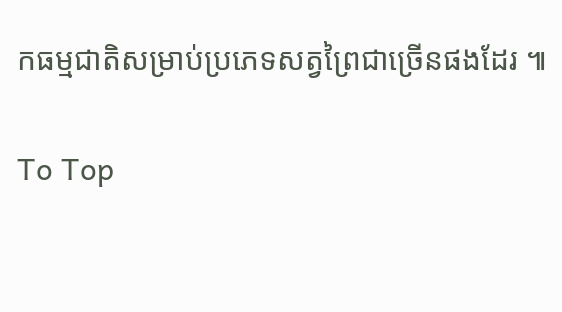កធម្មជាតិសម្រាប់ប្រភេទសត្វព្រៃជាច្រើនផងដែរ ៕

To Top